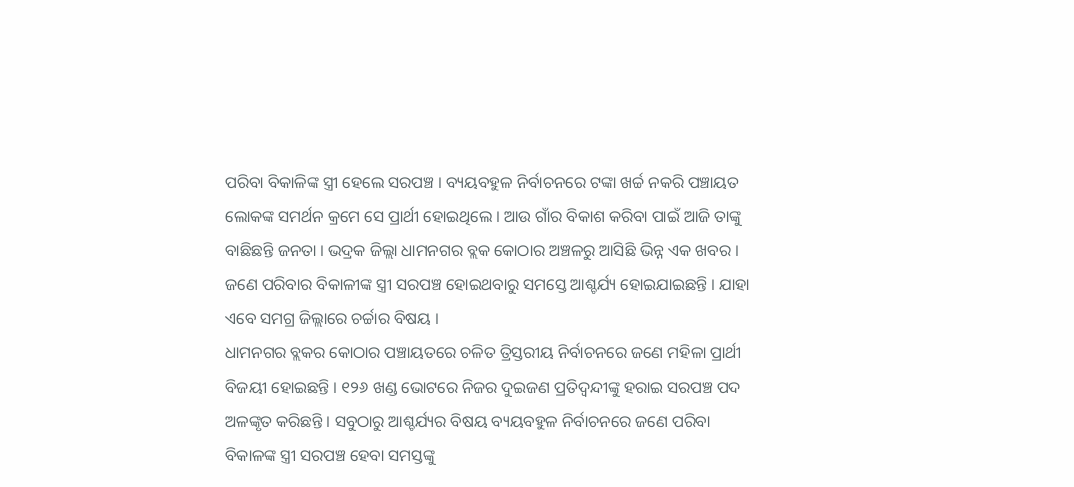ପରିବା ବିକାଳିଙ୍କ ସ୍ତ୍ରୀ ହେଲେ ସରପଞ୍ଚ । ବ୍ୟୟବହୁଳ ନିର୍ବାଚନରେ ଟଙ୍କା ଖର୍ଚ୍ଚ ନକରି ପଞ୍ଚାୟତ ଲୋକଙ୍କ ସମର୍ଥନ କ୍ରମେ ସେ ପ୍ରାର୍ଥୀ ହୋଇଥିଲେ । ଆଉ ଗାଁର ବିକାଶ କରିବା ପାଇଁ ଆଜି ତାଙ୍କୁ ବାଛିଛନ୍ତି ଜନତା । ଭଦ୍ରକ ଜିଲ୍ଲା ଧାମନଗର ବ୍ଲକ କୋଠାର ଅଞ୍ଚଳରୁ ଆସିଛି ଭିନ୍ନ ଏକ ଖବର । ଜଣେ ପରିବାର ବିକାଳୀଙ୍କ ସ୍ତ୍ରୀ ସରପଞ୍ଚ ହୋଇଥବାରୁ ସମସ୍ତେ ଆଶ୍ଚର୍ଯ୍ୟ ହୋଇଯାଇଛନ୍ତି । ଯାହା ଏବେ ସମଗ୍ର ଜିଲ୍ଲାରେ ଚର୍ଚ୍ଚାର ବିଷୟ ।
ଧାମନଗର ବ୍ଲକର କୋଠାର ପଞ୍ଚାୟତରେ ଚଳିତ ତ୍ରିସ୍ତରୀୟ ନିର୍ବାଚନରେ ଜଣେ ମହିଳା ପ୍ରାର୍ଥୀ ବିଜୟୀ ହୋଇଛନ୍ତି । ୧୨୬ ଖଣ୍ଡ ଭୋଟରେ ନିଜର ଦୁଇଜଣ ପ୍ରତିଦ୍ୱନ୍ଦୀଙ୍କୁ ହରାଇ ସରପଞ୍ଚ ପଦ ଅଳଙ୍କୃତ କରିଛନ୍ତି । ସବୁଠାରୁ ଆଶ୍ଚର୍ଯ୍ୟର ବିଷୟ ବ୍ୟୟବହୁଳ ନିର୍ବାଚନରେ ଜଣେ ପରିବା ବିକାଳଙ୍କ ସ୍ତ୍ରୀ ସରପଞ୍ଚ ହେବା ସମସ୍ତଙ୍କୁ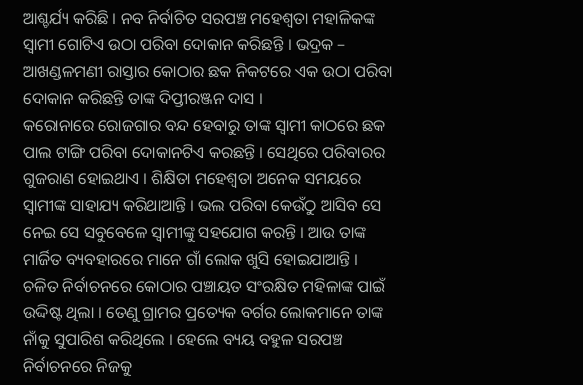ଆଶ୍ଚର୍ଯ୍ୟ କରିଛି । ନବ ନିର୍ବାଚିତ ସରପଞ୍ଚ ମହେଶ୍ୱତା ମହାଳିକଙ୍କ ସ୍ୱାମୀ ଗୋଟିଏ ଉଠା ପରିବା ଦୋକାନ କରିଛନ୍ତି । ଭଦ୍ରକ – ଆଖଣ୍ଡଳମଣୀ ରାସ୍ତାର କୋଠାର ଛକ ନିକଟରେ ଏକ ଉଠା ପରିବା ଦୋକାନ କରିଛନ୍ତି ତାଙ୍କ ଦିପ୍ତୀରଞ୍ଜନ ଦାସ ।
କରୋନାରେ ରୋଜଗାର ବନ୍ଦ ହେବାରୁ ତାଙ୍କ ସ୍ୱାମୀ କାଠରେ ଛକ ପାଲ ଟାଙ୍ଗି ପରିବା ଦୋକାନଟିଏ କରଛନ୍ତି । ସେଥିରେ ପରିବାରର ଗୁଜରାଣ ହୋଇଥାଏ । ଶିକ୍ଷିତା ମହେଶ୍ୱତା ଅନେକ ସମୟରେ ସ୍ୱାମୀଙ୍କ ସାହାଯ୍ୟ କରିଥାଆନ୍ତି । ଭଲ ପରିବା କେଉଁଠୁ ଆସିବ ସେ ନେଇ ସେ ସବୁବେଳେ ସ୍ୱାମୀଙ୍କୁ ସହଯୋଗ କରନ୍ତି । ଆଉ ତାଙ୍କ ମାର୍ଜିତ ବ୍ୟବହାରରେ ମାନେ ଗାଁ ଲୋକ ଖୁସି ହୋଇଯାଆନ୍ତି ।
ଚଳିତ ନିର୍ବାଚନରେ କୋଠାର ପଞ୍ଚାୟତ ସଂରକ୍ଷିତ ମହିଳାଙ୍କ ପାଇଁ ଉଦ୍ଦିଷ୍ଟ ଥିଲା । ତେଣୁ ଗ୍ରାମର ପ୍ରତ୍ୟେକ ବର୍ଗର ଲୋକମାନେ ତାଙ୍କ ନାଁକୁ ସୁପାରିଶ କରିଥିଲେ । ହେଲେ ବ୍ୟୟ ବହୁଳ ସରପଞ୍ଚ ନିର୍ବାଚନରେ ନିଜକୁ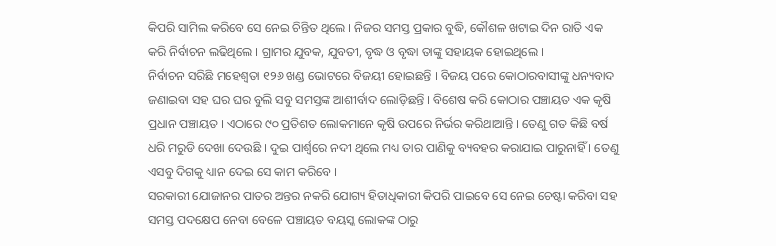କିପରି ସାମିଲ କରିବେ ସେ ନେଇ ଚିନ୍ତିତ ଥିଲେ । ନିଜର ସମସ୍ତ ପ୍ରକାର ବୁଦ୍ଧି, କୌଶଳ ଖଟାଇ ଦିନ ରାତି ଏକ କରି ନିର୍ବାଚନ ଲଢିଥିଲେ । ଗ୍ରାମର ଯୁବକ, ଯୁବତୀ, ବୃଦ୍ଧ ଓ ବୃଦ୍ଧା ତାଙ୍କୁ ସହାୟକ ହୋଇଥିଲେ ।
ନିର୍ବାଚନ ସରିଛି ମହେଶ୍ୱତା ୧୨୬ ଖଣ୍ଡ ଭୋଟରେ ବିଜୟୀ ହୋଇଛନ୍ତି । ବିଜୟ ପରେ କୋଠାରବାସୀଙ୍କୁ ଧନ୍ୟବାଦ ଜଣାଇବା ସହ ଘର ଘର ବୁଲି ସବୁ ସମସ୍ତଙ୍କ ଆଶୀର୍ବାଦ ଲୋଡ଼ିଛନ୍ତି । ବିଶେଷ କରି କୋଠାର ପଞ୍ଚାୟତ ଏକ କୃଷି ପ୍ରଧାନ ପଞ୍ଚାୟତ । ଏଠାରେ ୯୦ ପ୍ରତିଶତ ଲୋକମାନେ କୃଷି ଉପରେ ନିର୍ଭର କରିଥାଆନ୍ତି । ତେଣୁ ଗତ କିଛି ବର୍ଷ ଧରି ମରୁଡି ଦେଖା ଦେଉଛି । ଦୁଇ ପାର୍ଶ୍ୱରେ ନଦୀ ଥିଲେ ମଧ୍ୟ ତାର ପାଣିକୁ ବ୍ୟବହର କରାଯାଇ ପାରୁନାହିଁ । ତେଣୁ ଏସବୁ ଦିଗକୁ ଧ୍ୟାନ ଦେଇ ସେ କାମ କରିବେ ।
ସରକାରୀ ଯୋଜାନର ପାତର ଅନ୍ତର ନକରି ଯୋଗ୍ୟ ହିତାଧିକାରୀ କିପରି ପାଇବେ ସେ ନେଇ ଚେଷ୍ଟା କରିବା ସହ ସମସ୍ତ ପଦକ୍ଷେପ ନେବା ବେଳେ ପଞ୍ଚାୟତ ବୟସ୍କ ଲୋକଙ୍କ ଠାରୁ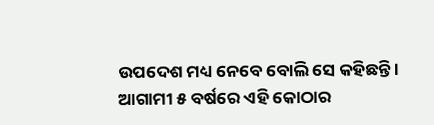ଉପଦେଶ ମଧ୍ୟ ନେବେ ବୋଲି ସେ କହିଛନ୍ତି । ଆଗାମୀ ୫ ବର୍ଷରେ ଏହି କୋଠାର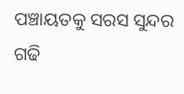ପଞ୍ଚାୟତକୁ ସରସ ସୁନ୍ଦର ଗଢି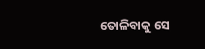ତୋଳିବାକୁ ସେ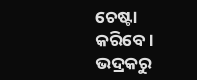ଚେଷ୍ଟା କରିବେ ।
ଭଦ୍ରକରୁ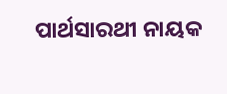ପାର୍ଥସାରଥୀ ନାୟକ